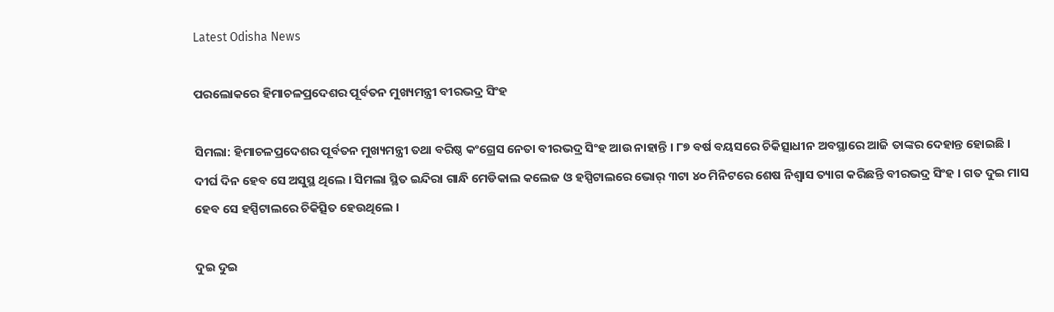Latest Odisha News

ପରଲୋକରେ ହିମାଚଳପ୍ରଦେଶର ପୂର୍ବତନ ମୁଖ୍ୟମନ୍ତ୍ରୀ ବୀରଭଦ୍ର ସିଂହ

ସିମଲା: ହିମାଚଳପ୍ରଦେଶର ପୂର୍ବତନ ମୁଖ୍ୟମନ୍ତ୍ରୀ ତଥା ବରିଷ୍ଠ କଂଗ୍ରେସ ନେତା ବୀରଭଦ୍ର ସିଂହ ଆଉ ନାହାନ୍ତି । ୮୭ ବର୍ଷ ବୟସରେ ଚିକିତ୍ସାଧୀନ ଅବସ୍ଥାରେ ଆଜି ତାଙ୍କର ଦେହାନ୍ତ ହୋଇଛି । ଦୀର୍ଘ ଦିନ ହେବ ସେ ଅସୁସ୍ଥ ଥିଲେ । ସିମଲା ସ୍ଥିତ ଇନ୍ଦିରା ଗାନ୍ଧି ମେଡିକାଲ କଲେଜ ଓ ହସ୍ପିଟାଲରେ ଭୋର୍ ୩ଟା ୪୦ ମିନିଟରେ ଶେଷ ନିଶ୍ୱାସ ତ୍ୟାଗ କରିଛନ୍ତି ବୀରଭଦ୍ର ସିଂହ । ଗତ ଦୁଇ ମାସ ହେବ ସେ ହସ୍ପିଟାଲରେ ଚିକିତ୍ସିତ ହେଉଥିଲେ ।

ଦୁଇ ଦୁଇ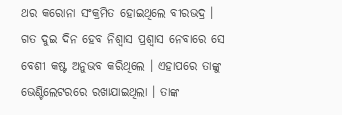ଥର କରୋନା ସଂକ୍ରମିତ ହୋଇଥିଲେ ବୀରଭଦ୍ର । ଗତ ଦୁଇ ଦିନ ହେବ ନିଶ୍ୱାସ ପ୍ରଶ୍ୱାସ ନେବାରେ ସେ ବେଶୀ କଷ୍ଟ ଅନୁଭବ କରିଥିଲେ । ଏହାପରେ ତାଙ୍କୁ ଭେଣ୍ଟିଲେଟରରେ ରଖାଯାଇଥିଲା । ତାଙ୍କ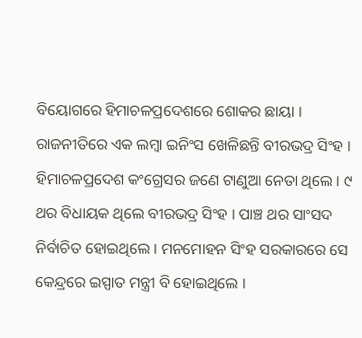ବିୟୋଗରେ ହିମାଚଳପ୍ରଦେଶରେ ଶୋକର ଛାୟା ।
ରାଜନୀତିରେ ଏକ ଲମ୍ବା ଇନିଂସ ଖେଳିଛନ୍ତି ବୀରଭଦ୍ର ସିଂହ । ହିମାଚଳପ୍ରଦେଶ କଂଗ୍ରେସର ଜଣେ ଟାଣୁଆ ନେତା ଥିଲେ । ୯ ଥର ବିଧାୟକ ଥିଲେ ବୀରଭଦ୍ର ସିଂହ । ପାଞ୍ଚ ଥର ସାଂସଦ ନିର୍ବାଚିତ ହୋଇଥିଲେ । ମନମୋହନ ସିଂହ ସରକାରରେ ସେ କେନ୍ଦ୍ରରେ ଇସ୍ପାତ ମନ୍ତ୍ରୀ ବି ହୋଇଥିଲେ ।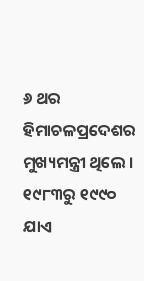୬ ଥର ହିମାଚଳପ୍ରଦେଶର ମୁଖ୍ୟମନ୍ତ୍ରୀ ଥିଲେ । ୧୯୮୩ରୁ ୧୯୯୦ ଯାଏ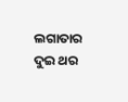ଲଗାତାର ଦୁଇ ଥର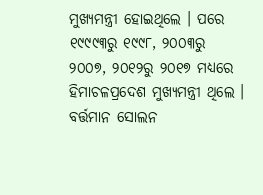ମୁଖ୍ୟମନ୍ତ୍ରୀ ହୋଇଥିଲେ । ପରେ ୧୯୯୯୩ରୁ ୧୯୯୮, ୨୦୦୩ରୁ ୨୦୦୭, ୨୦୧୨ରୁ ୨୦୧୭ ମଧ୍ୟରେ ହିମାଚଳପ୍ରଦେଶ ମୁଖ୍ୟମନ୍ତ୍ରୀ ଥିଲେ । ବର୍ତ୍ତମାନ ସୋଲନ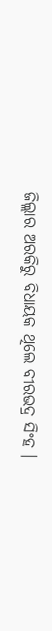ଜିଲ୍ଲାର ଅରକିରୁ ବିଧାୟକ ଥିଲେ ବୀରଭଦ୍ର ସିଂହ ।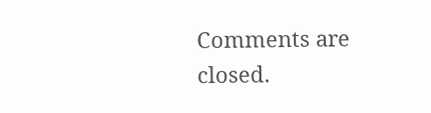Comments are closed.